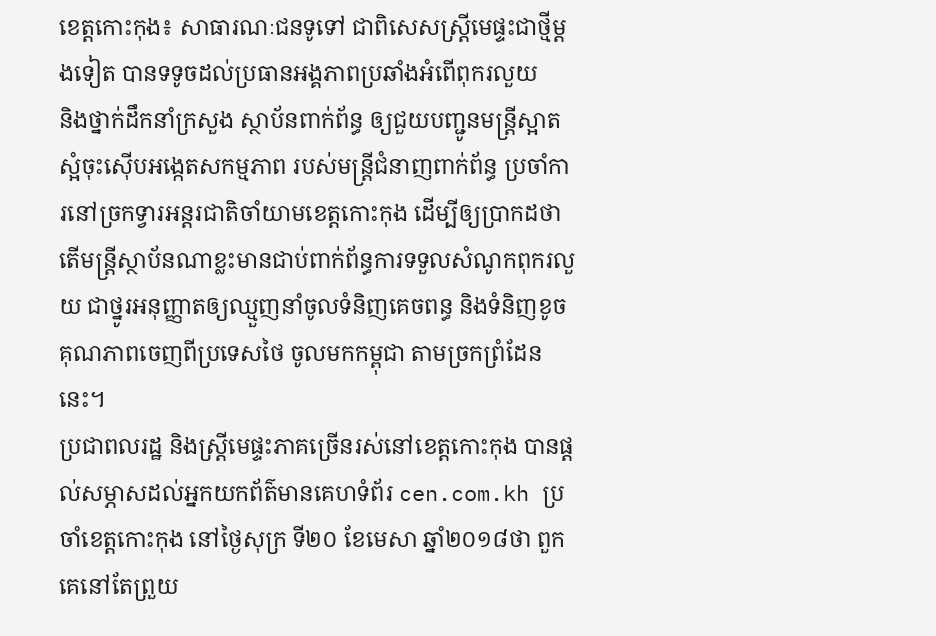ខេត្តកោះកុង៖ សាធារណៈជនទូទៅ ជាពិសេសស្ត្រីមេផ្ទះជាថ្មីម្តងទៀត បានទទូចដល់ប្រធានអង្គភាពប្រឆាំងអំពើពុករលួយ
និងថ្នាក់ដឹកនាំក្រសួង ស្ថាប័នពាក់ព័ន្ធ ឲ្យជួយបញ្ជូនមន្ត្រីស្អាតស្អំចុះស៊ើបអង្កេតសកម្មភាព របស់មន្ត្រីជំនាញពាក់ព័ន្ធ ប្រចាំការនៅច្រកទ្វារអន្តរជាតិចាំយាមខេត្តកោះកុង ដើម្បីឲ្យប្រាកដថា តើមន្ត្រីស្ថាប័នណាខ្លះមានជាប់ពាក់ព័ន្ធការទទួលសំណូកពុករលួយ ជាថ្នូរអនុញ្ញាតឲ្យឈ្មួញនាំចូលទំនិញគេចពន្ធ និងទំនិញខូចគុណភាពចេញពីប្រទេសថៃ ចូលមកកម្ពុជា តាមច្រកព្រំដែននេះ។
ប្រជាពលរដ្ឋ និងស្ត្រីមេផ្ទះភាគច្រើនរស់នៅខេត្តកោះកុង បានផ្តល់សម្ភាសដល់អ្នកយកព័ត៌មានគេហទំព័រ cen.com.kh ប្រចាំខេត្តកោះកុង នៅថ្ងៃសុក្រ ទី២០ ខែមេសា ឆ្នាំ២០១៨ថា ពួកគេនៅតែព្រួយ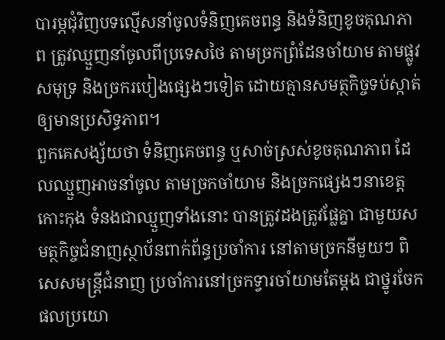បារម្ភជុំវិញបទល្មើសនាំចូលទំនិញគេចពន្ធ និងទំនិញខូចគុណភាព ត្រូវឈ្មួញនាំចូលពីប្រទេសថៃ តាមច្រកព្រំដែនចាំយាម តាមផ្លូវសមុទ្រ និងច្រករបៀងផ្សេងៗទៀត ដោយគ្មានសមត្ថកិច្ចទប់ស្កាត់ឲ្យមានប្រសិទ្ធភាព។
ពួកគេសង្ស័យថា ទំនិញគេចពន្ធ ឬសាច់ស្រស់ខូចគុណភាព ដែលឈ្មួញអាចនាំចូល តាមច្រកចាំយាម និងច្រកផ្សេងៗនាខេត្តកោះកុង ទំនងជាឈ្មួញទាំងនោះ បានត្រូវដងត្រូវផ្លែគ្នា ជាមួយសមត្ថកិច្ចជំនាញស្ថាប័នពាក់ព័ន្ធប្រចាំការ នៅតាមច្រកនីមួយៗ ពិសេសមន្ត្រីជំនាញ ប្រចាំការនៅច្រកទ្វារចាំយាមតែម្តង ជាថ្នូរចែកផលប្រយោ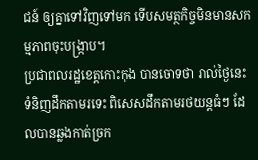ជន៍ ឲ្យគ្នាទៅវិញទៅមក ទើបសមត្ថកិច្ចមិនមានសកម្មភាពចុះបង្ក្រាប។
ប្រជាពលរដ្ឋខេត្តកោះកុង បានចោទថា រាល់ថ្ងៃនេះ ទំនិញដឹកតាមរទេះ ពិសេសដឹកតាមរថយន្តធំៗ ដែលបានឆ្លងកាត់ច្រក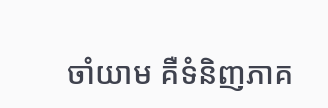ចាំយាម គឺទំនិញភាគ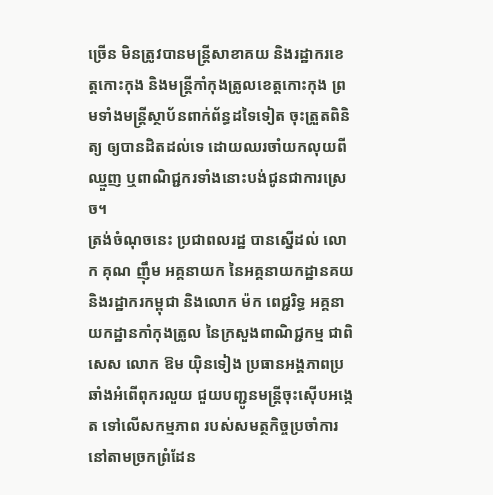ច្រើន មិនត្រូវបានមន្ត្រីសាខាគយ និងរដ្ឋាករខេត្តកោះកុង និងមន្ត្រីកាំកុងត្រូលខេត្តកោះកុង ព្រមទាំងមន្ត្រីស្ថាប័នពាក់ព័ន្ធដទៃទៀត ចុះត្រួតពិនិត្យ ឲ្យបានដិតដល់ទេ ដោយឈរចាំយកលុយពីឈ្មួញ ឬពាណិជ្ជករទាំងនោះបង់ជូនជាការស្រេច។
ត្រង់ចំណុចនេះ ប្រជាពលរដ្ឋ បានស្នើដល់ លោក គុណ ញ៉ឹម អគ្គនាយក នៃអគ្គនាយកដ្ឋានគយ និងរដ្ឋាករកម្ពុជា និងលោក ម៉ក ពេជ្ជរិទ្ធ អគ្គនាយកដ្ឋានកាំកុងត្រូល នៃក្រសួងពាណិជ្ជកម្ម ជាពិសេស លោក ឱម យ៉ិនទៀង ប្រធានអង្គភាពប្រឆាំងអំពើពុករលួយ ជួយបញ្ជូនមន្ត្រីចុះស៊ើបអង្កេត ទៅលើសកម្មភាព របស់សមត្ថកិច្ចប្រចាំការ នៅតាមច្រកព្រំដែន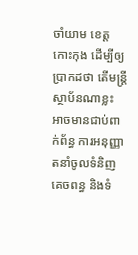ចាំយាម ខេត្តកោះកុង ដើម្បីឲ្យប្រាកដថា តើមន្ត្រីស្ថាប័នណាខ្លះ អាចមានជាប់ពាក់ព័ន្ធ ការអនុញ្ញាតនាំចូលទំនិញគេចពន្ធ និងទំ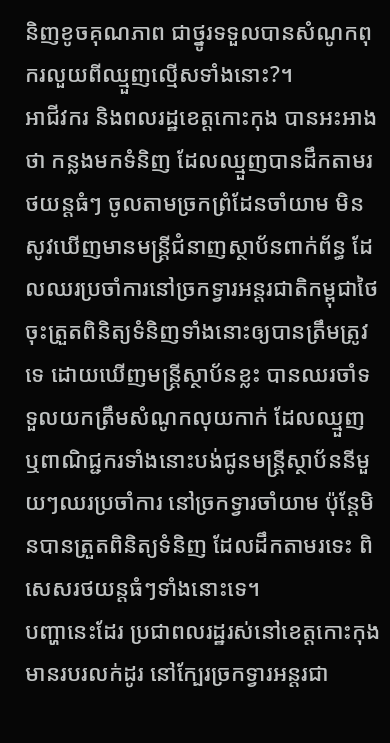និញខូចគុណភាព ជាថ្នូរទទួលបានសំណូកពុករលួយពីឈ្មួញល្មើសទាំងនោះ?។
អាជីវករ និងពលរដ្ឋខេត្តកោះកុង បានអះអាងថា កន្លងមកទំនិញ ដែលឈ្មួញបានដឹកតាមរថយន្តធំៗ ចូលតាមច្រកព្រំដែនចាំយាម មិនសូវឃើញមានមន្ត្រីជំនាញស្ថាប័នពាក់ព័ន្ធ ដែលឈរប្រចាំការនៅច្រកទ្វារអន្តរជាតិកម្ពុជាថៃ ចុះត្រួតពិនិត្យទំនិញទាំងនោះឲ្យបានត្រឹមត្រូវទេ ដោយឃើញមន្ត្រីស្ថាប័នខ្លះ បានឈរចាំទទួលយកត្រឹមសំណូកលុយកាក់ ដែលឈ្មួញ ឬពាណិជ្ជករទាំងនោះបង់ជូនមន្ត្រីស្ថាប័ននីមួយៗឈរប្រចាំការ នៅច្រកទ្វារចាំយាម ប៉ុន្តែមិនបានត្រួតពិនិត្យទំនិញ ដែលដឹកតាមរទេះ ពិសេសរថយន្តធំៗទាំងនោះទេ។
បញ្ហានេះដែរ ប្រជាពលរដ្ឋរស់នៅខេត្តកោះកុង មានរបរលក់ដូរ នៅក្បែរច្រកទ្វារអន្តរជា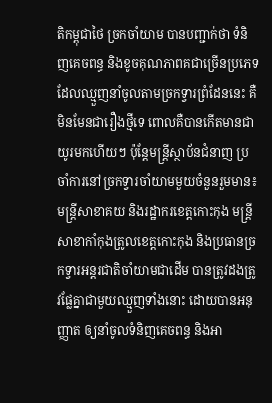តិកម្ពុជាថៃ ច្រកចាំយាម បានបញ្ជាក់ថា ទំនិញគេចពន្ធ និងខូចគុណភាពគជាច្រើនប្រភេទ ដែលឈ្មួញនាំចូលតាមច្រកទ្វារព្រំដែននេះ គឺមិនមែនជារឿងថ្មីទេ ពោលគឺបានកើតមានជាយូរមកហើយៗ ប៉ុន្តែមន្ត្រីស្ថាប័នជំនាញ ប្រចាំការនៅច្រកទ្វារចាំយាមមួយចំនួនរួមមាន៖ មន្ត្រីសាខាគយ និងរដ្ឋាករខេត្តកោះកុង មន្ត្រីសាខាកាំកុងត្រូលខេត្តកោះកុង និងប្រធានច្រកទ្វារអន្តរជាតិចាំយាមជាដើម បានត្រូវដងត្រូវផ្លែគ្នាជាមួយឈ្មួញទាំងនោះ ដោយបានអនុញ្ញាត ឲ្យនាំចូលទំនិញគេចពន្ធ និងអា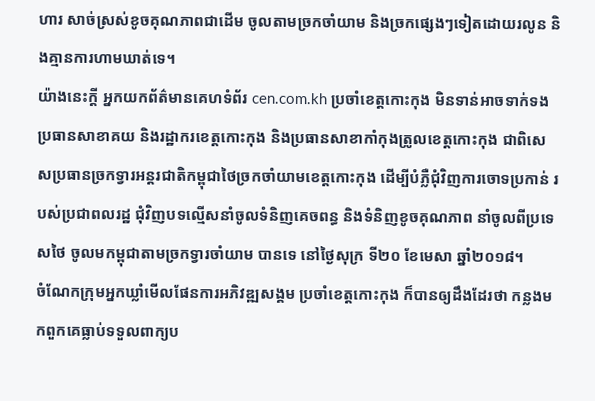ហារ សាច់ស្រស់ខូចគុណភាពជាដើម ចូលតាមច្រកចាំយាម និងច្រកផ្សេងៗទៀតដោយរលូន និងគ្មានការហាមឃាត់ទេ។
យ៉ាងនេះក្តី អ្នកយកព័ត៌មានគេហទំព័រ cen.com.kh ប្រចាំខេត្តកោះកុង មិនទាន់អាចទាក់ទង ប្រធានសាខាគយ និងរដ្ឋាករខេត្តកោះកុង និងប្រធានសាខាកាំកុងត្រូលខេត្តកោះកុង ជាពិសេសប្រធានច្រកទ្វារអន្តរជាតិកម្ពុជាថៃច្រកចាំយាមខេត្តកោះកុង ដើម្បីបំភ្លឺជុំវិញការចោទប្រកាន់ របស់ប្រជាពលរដ្ឋ ជុំវិញបទល្មើសនាំចូលទំនិញគេចពន្ធ និងទំនិញខូចគុណភាព នាំចូលពីប្រទេសថៃ ចូលមកម្ពុជាតាមច្រកទ្វារចាំយាម បានទេ នៅថ្ងៃសុក្រ ទី២០ ខែមេសា ឆ្នាំ២០១៨។
ចំណែកក្រុមអ្នកឃ្លាំមើលផែនការអភិវឌ្ឍសង្គម ប្រចាំខេត្តកោះកុង ក៏បានឲ្យដឹងដែរថា កន្លងមកពួកគេធ្លាប់ទទួលពាក្យប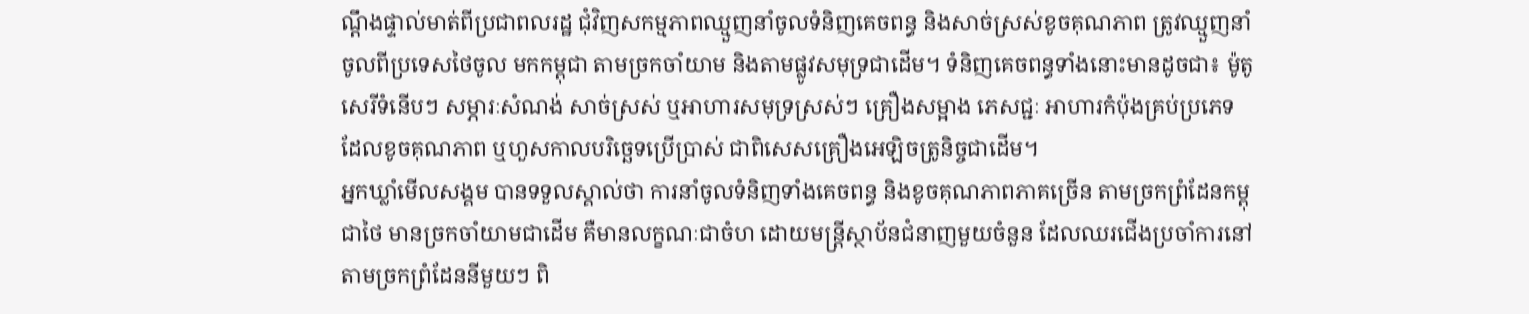ណ្តឹងផ្ទាល់មាត់ពីប្រជាពលរដ្ឋ ជុំវិញសកម្មភាពឈ្មួញនាំចូលទំនិញគេចពន្ធ និងសាច់ស្រស់ខូចគុណភាព ត្រូវឈ្មួញនាំចូលពីប្រទេសថៃចូល មកកម្ពុជា តាមច្រកចាំយាម និងតាមផ្លូវសមុទ្រជាដើម។ ទំនិញគេចពន្ធទាំងនោះមានដូចជា៖ ម៉ូតូសេរីទំនើបៗ សម្ភារៈសំណង់ សាច់ស្រស់ ឬអាហារសមុទ្រស្រស់ៗ គ្រឿងសម្អាង ភេសជ្ជៈ អាហារកំប៉ុងគ្រប់ប្រភេទ ដែលខូចគុណភាព ឬហួសកាលបរិច្ឆេទប្រើប្រាស់ ជាពិសេសគ្រឿងអេឡិចត្រូនិច្ចជាដើម។
អ្នកឃ្លាំមើលសង្គម បានទទួលស្គាល់ថា ការនាំចូលទំនិញទាំងគេចពន្ធ និងខូចគុណភាពភាគច្រើន តាមច្រកព្រំដែនកម្ពុជាថៃ មានច្រកចាំយាមជាដើម គឺមានលក្ខណៈជាចំហ ដោយមន្ត្រីស្ថាប័នជំនាញមួយចំនួន ដែលឈរជើងប្រចាំការនៅតាមច្រកព្រំដែននីមួយៗ ពិ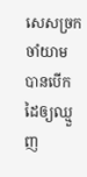សេសច្រកចាំយាម បានបើកដៃឲ្យឈ្មួញ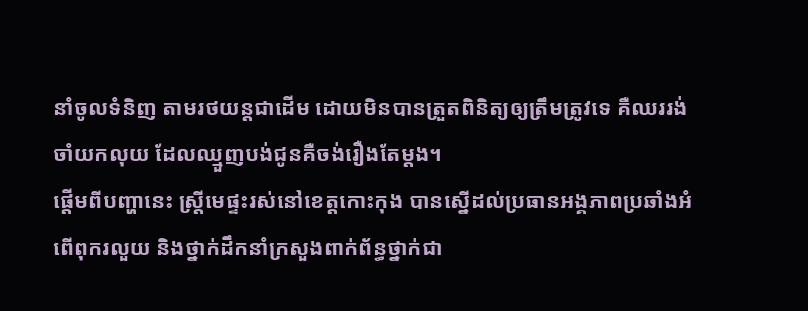នាំចូលទំនិញ តាមរថយន្តជាដើម ដោយមិនបានត្រួតពិនិត្យឲ្យត្រឹមត្រូវទេ គឺឈររង់ចាំយកលុយ ដែលឈ្មួញបង់ជូនគឺចង់រឿងតែម្តង។
ផ្តើមពីបញ្ហានេះ ស្ត្រីមេផ្ទះរស់នៅខេត្តកោះកុង បានស្នើដល់ប្រធានអង្គភាពប្រឆាំងអំពើពុករលួយ និងថ្នាក់ដឹកនាំក្រសួងពាក់ព័ន្ធថ្នាក់ជា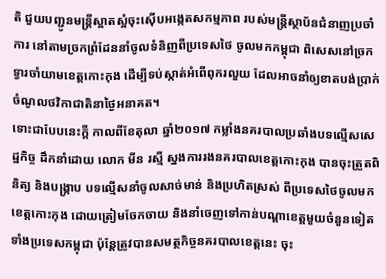តិ ជួយបញ្ជូនមន្ត្រីស្អាតស្អំចុះស៊ើបអង្កេតសកម្មភាព របស់មន្ត្រីស្ថាប័នជំនាញប្រចាំការ នៅតាមច្រកព្រំដែននាំចូលទំនិញពីប្រទេសថៃ ចូលមកកម្ពុជា ពិសេសនៅច្រកទ្វារចាំយាមខេត្តកោះកុង ដើម្បីទប់ស្កាត់អំពើពុករលួយ ដែលអាចនាំឲ្យខាតបង់ប្រាក់ចំណូលថវិកាជាតិនាថ្ងៃអនាគត។
ទោះជាបែបនេះក្តី កាលពីខែតុលា ឆ្នាំ២០១៧ កម្លាំងនគរបាលប្រឆាំងបទល្មើសសេដ្ឋកិច្ច ដឹកនាំដោយ លោក មីន រស្មី ស្នងការរងនគរបាលខេត្តកោះកុង បានចុះត្រួតពិនិត្យ និងបង្ក្រាប បទល្មើសនាំចូលសាច់មាន់ និងប្រហិតស្រស់ ពីប្រទេសថៃចូលមកខេត្តកោះកុង ដោយត្រៀមចែកចាយ និងនាំចេញទៅកាន់បណ្តាខេត្តមួយចំនួនទៀត ទាំងប្រទេសកម្ពុជា ប៉ុន្តែត្រូវបានសមត្ថកិច្ចនគរបាលខេត្តនេះ ចុះ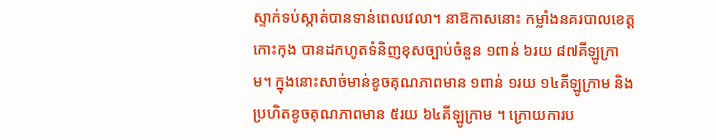ស្ទាក់ទប់ស្កាត់បានទាន់ពេលវេលា។ នាឱកាសនោះ កម្លាំងនគរបាលខេត្តកោះកុង បានដកហូតទំនិញខុសច្បាប់ចំនួន ១ពាន់ ៦រយ ៨៧គីឡូក្រាម។ ក្នុងនោះសាច់មាន់ខូចគុណភាពមាន ១ពាន់ ១រយ ១៤គីឡូក្រាម និងប្រហិតខូចគុណភាពមាន ៥រយ ៦៤គីឡូក្រាម ។ ក្រោយការប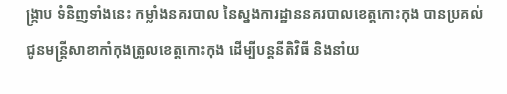ង្ក្រាប ទំនិញទាំងនេះ កម្លាំងនគរបាល នៃស្នងការដ្ឋាននគរបាលខេត្តកោះកុង បានប្រគល់ជូនមន្ត្រីសាខាកាំកុងត្រូលខេត្តកោះកុង ដើម្បីបន្តនីតិវិធី និងនាំយ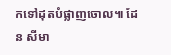កទៅដុតបំផ្លាញចោល៕ ដែន សីមា